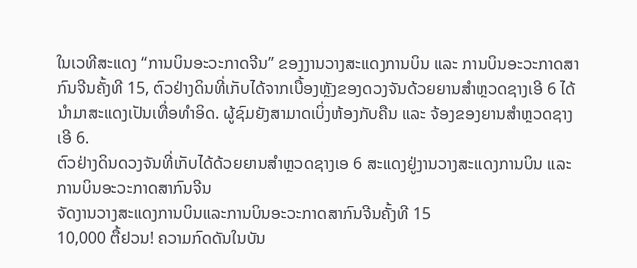ໃນເວທີສະແດງ “ການບິນອະວະກາດຈີນ” ຂອງງານວາງສະແດງການບິນ ແລະ ການບິນອະວະກາດສາກົນຈີນຄັ້ງທີ 15, ຕົວຢ່າງດິນທີ່ເກັບໄດ້ຈາກເບື້ອງຫຼັງຂອງດວງຈັນດ້ວຍຍານສຳຫຼວດຊາງເອີ 6 ໄດ້ນຳມາສະແດງເປັນເທື່ອທຳອິດ. ຜູ້ຊົມຍັງສາມາດເບິ່ງຫ້ອງກັບຄືນ ແລະ ຈ້ອງຂອງຍານສຳຫຼວດຊາງເອີ 6.
ຕົວຢ່າງດິນດວງຈັນທີ່ເກັບໄດ້ດ້ວຍຍານສຳຫຼວດຊາງເອ 6 ສະແດງຢູ່ງານວາງສະແດງການບິນ ແລະ ການບິນອະວະກາດສາກົນຈີນ
ຈັດງານວາງສະແດງການບິນແລະການບິນອະວະກາດສາກົນຈີນຄັ້ງທີ 15
10,000 ຕື້ຢວນ! ຄວາມກົດດັນໃນບັນ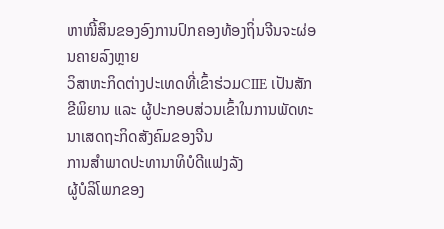ຫາໜີ້ສິນຂອງອົງການປົກຄອງທ້ອງຖິ່ນຈີນຈະຜ່ອນຄາຍລົງຫຼາຍ
ວິສາຫະກິດຕ່າງປະເທດທີ່ເຂົ້າຮ່ວມCIIE ເປັນສັກຂີພິຍານ ແລະ ຜູ້ປະກອບສ່ວນເຂົ້າໃນການພັດທະນາເສດຖະກິດສັງຄົມຂອງຈີນ
ການສຳພາດປະທານາທິບໍດີແຟງລັງ
ຜູ້ບໍລິໂພກຂອງ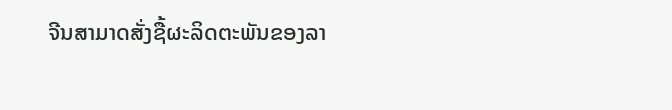ຈີນສາມາດສັ່ງຊື້ຜະລິດຕະພັນຂອງລາ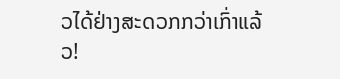ວໄດ້ຢ່າງສະດວກກວ່າເກົ່າແລ້ວ!